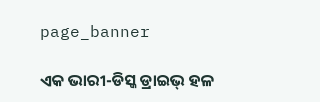page_banner

ଏକ ଭାରୀ-ଡିସ୍କ ଡ୍ରାଇଭ୍ ହଳ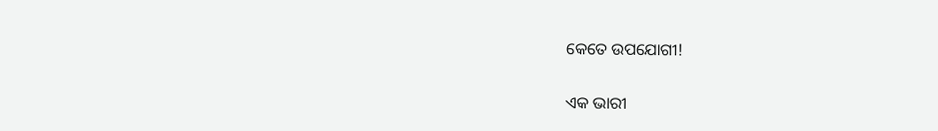କେତେ ଉପଯୋଗୀ!

ଏକ ଭାରୀ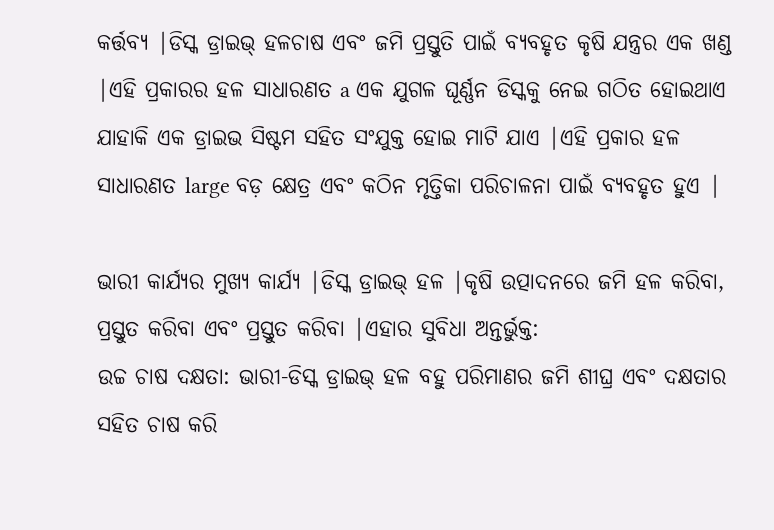କର୍ତ୍ତବ୍ୟ |ଡିସ୍କ ଡ୍ରାଇଭ୍ ହଳଚାଷ ଏବଂ ଜମି ପ୍ରସ୍ତୁତି ପାଇଁ ବ୍ୟବହୃତ କୃଷି ଯନ୍ତ୍ରର ଏକ ଖଣ୍ଡ |ଏହି ପ୍ରକାରର ହଳ ସାଧାରଣତ a ଏକ ଯୁଗଳ ଘୂର୍ଣ୍ଣନ ଡିସ୍କକୁ ନେଇ ଗଠିତ ହୋଇଥାଏ ଯାହାକି ଏକ ଡ୍ରାଇଭ ସିଷ୍ଟମ ସହିତ ସଂଯୁକ୍ତ ହୋଇ ମାଟି ଯାଏ |ଏହି ପ୍ରକାର ହଳ ସାଧାରଣତ large ବଡ଼ କ୍ଷେତ୍ର ଏବଂ କଠିନ ମୃତ୍ତିକା ପରିଚାଳନା ପାଇଁ ବ୍ୟବହୃତ ହୁଏ |

ଭାରୀ କାର୍ଯ୍ୟର ମୁଖ୍ୟ କାର୍ଯ୍ୟ |ଡିସ୍କ ଡ୍ରାଇଭ୍ ହଳ |କୃଷି ଉତ୍ପାଦନରେ ଜମି ହଳ କରିବା, ପ୍ରସ୍ତୁତ କରିବା ଏବଂ ପ୍ରସ୍ତୁତ କରିବା |ଏହାର ସୁବିଧା ଅନ୍ତର୍ଭୁକ୍ତ:
ଉଚ୍ଚ ଚାଷ ଦକ୍ଷତା: ଭାରୀ-ଡିସ୍କ ଡ୍ରାଇଭ୍ ହଳ ବହୁ ପରିମାଣର ଜମି ଶୀଘ୍ର ଏବଂ ଦକ୍ଷତାର ସହିତ ଚାଷ କରି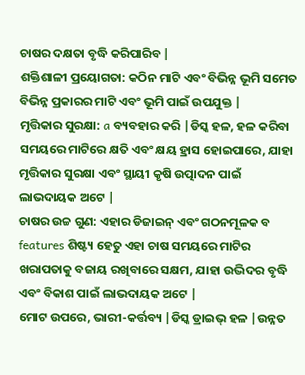ଚାଷର ଦକ୍ଷତା ବୃଦ୍ଧି କରିପାରିବ |
ଶକ୍ତିଶାଳୀ ପ୍ରୟୋଗତା: କଠିନ ମାଟି ଏବଂ ବିଭିନ୍ନ ଭୂମି ସମେତ ବିଭିନ୍ନ ପ୍ରକାରର ମାଟି ଏବଂ ଭୂମି ପାଇଁ ଉପଯୁକ୍ତ |
ମୃତ୍ତିକାର ସୁରକ୍ଷା: a ବ୍ୟବହାର କରି |ଡିସ୍କ ହଳ, ହଳ କରିବା ସମୟରେ ମାଟିରେ କ୍ଷତି ଏବଂ କ୍ଷୟ ହ୍ରାସ ହୋଇପାରେ, ଯାହା ମୃତ୍ତିକାର ସୁରକ୍ଷା ଏବଂ ସ୍ଥାୟୀ କୃଷି ଉତ୍ପାଦନ ପାଇଁ ଲାଭଦାୟକ ଅଟେ |
ଚାଷର ଉଚ୍ଚ ଗୁଣ: ଏହାର ଡିଜାଇନ୍ ଏବଂ ଗଠନମୂଳକ ବ features ଶିଷ୍ଟ୍ୟ ହେତୁ ଏହା ଚାଷ ସମୟରେ ମାଟିର ଖରାପତାକୁ ବଜାୟ ରଖିବାରେ ସକ୍ଷମ, ଯାହା ଉଦ୍ଭିଦର ବୃଦ୍ଧି ଏବଂ ବିକାଶ ପାଇଁ ଲାଭଦାୟକ ଅଟେ |
ମୋଟ ଉପରେ, ଭାରୀ-କର୍ତ୍ତବ୍ୟ |ଡିସ୍କ ଡ୍ରାଇଭ୍ ହଳ |ଉନ୍ନତ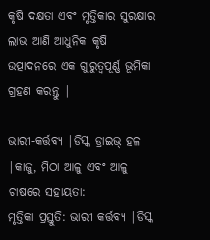କୃଷି ଦକ୍ଷତା ଏବଂ ମୃତ୍ତିକାର ସୁରକ୍ଷାର ଲାଭ ଆଣି ଆଧୁନିକ କୃଷି ଉତ୍ପାଦନରେ ଏକ ଗୁରୁତ୍ୱପୂର୍ଣ୍ଣ ଭୂମିକା ଗ୍ରହଣ କରନ୍ତୁ |

ଭାରୀ-କର୍ତ୍ତବ୍ୟ |ଡିସ୍କ ଡ୍ରାଇଭ୍ ହଳ |କାଜୁ, ମିଠା ଆଳୁ ଏବଂ ଆଳୁ ଚାଷରେ ସହାୟତା:
ମୃତ୍ତିକା ପ୍ରସ୍ତୁତି: ଭାରୀ କର୍ତ୍ତବ୍ୟ |ଡିସ୍କ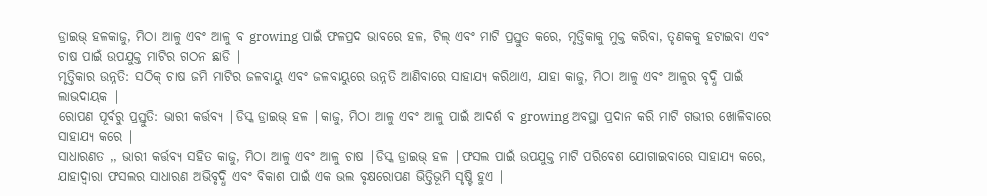ଡ୍ରାଇଭ୍ ହଳକାଜୁ, ମିଠା ଆଳୁ ଏବଂ ଆଳୁ ବ growing ପାଇଁ ଫଳପ୍ରଦ ଭାବରେ ହଳ, ଟିଲ୍ ଏବଂ ମାଟି ପ୍ରସ୍ତୁତ କରେ, ମୃତ୍ତିକାକୁ ମୁକ୍ତ କରିବା, ତୃଣକକୁ ହଟାଇବା ଏବଂ ଚାଷ ପାଇଁ ଉପଯୁକ୍ତ ମାଟିର ଗଠନ ଛାଡି |
ମୃତ୍ତିକାର ଉନ୍ନତି: ସଠିକ୍ ଚାଷ ଜମି ମାଟିର ଜଳବାୟୁ ଏବଂ ଜଳବାୟୁରେ ଉନ୍ନତି ଆଣିବାରେ ସାହାଯ୍ୟ କରିଥାଏ, ଯାହା କାଜୁ, ମିଠା ଆଳୁ ଏବଂ ଆଳୁର ବୃଦ୍ଧି ପାଇଁ ଲାଭଦାୟକ |
ରୋପଣ ପୂର୍ବରୁ ପ୍ରସ୍ତୁତି: ଭାରୀ କର୍ତ୍ତବ୍ୟ |ଡିସ୍କ ଡ୍ରାଇଭ୍ ହଳ |କାଜୁ, ମିଠା ଆଳୁ ଏବଂ ଆଳୁ ପାଇଁ ଆଦର୍ଶ ବ growing ଅବସ୍ଥା ପ୍ରଦାନ କରି ମାଟି ଗଭୀର ଖୋଳିବାରେ ସାହାଯ୍ୟ କରେ |
ସାଧାରଣତ ,, ଭାରୀ କର୍ତ୍ତବ୍ୟ ସହିତ କାଜୁ, ମିଠା ଆଳୁ ଏବଂ ଆଳୁ ଚାଷ |ଡିସ୍କ ଡ୍ରାଇଭ୍ ହଳ |ଫସଲ ପାଇଁ ଉପଯୁକ୍ତ ମାଟି ପରିବେଶ ଯୋଗାଇବାରେ ସାହାଯ୍ୟ କରେ, ଯାହାଦ୍ୱାରା ଫସଲର ସାଧାରଣ ଅଭିବୃଦ୍ଧି ଏବଂ ବିକାଶ ପାଇଁ ଏକ ଭଲ ବୃକ୍ଷରୋପଣ ଭିତ୍ତିଭୂମି ସୃଷ୍ଟି ହୁଏ |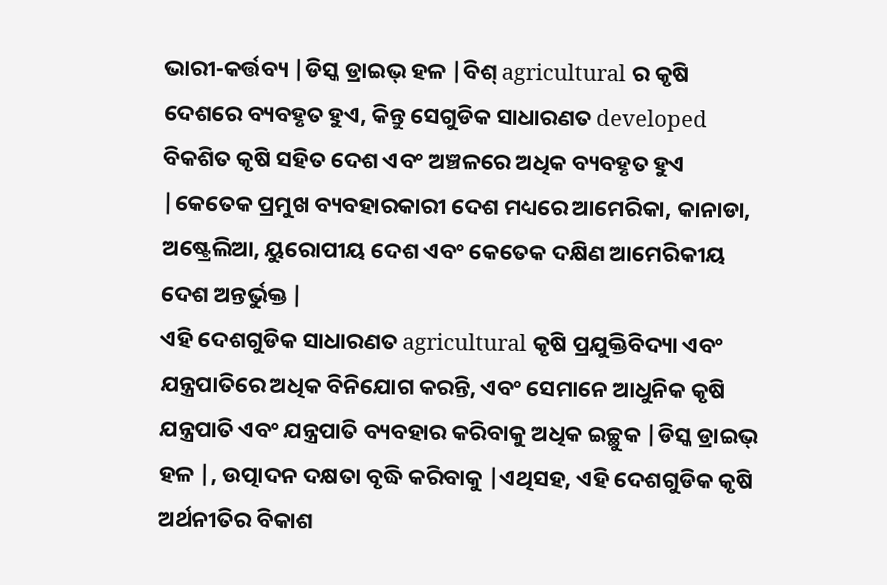ଭାରୀ-କର୍ତ୍ତବ୍ୟ |ଡିସ୍କ ଡ୍ରାଇଭ୍ ହଳ |ବିଶ୍ agricultural ର କୃଷି ଦେଶରେ ବ୍ୟବହୃତ ହୁଏ, କିନ୍ତୁ ସେଗୁଡିକ ସାଧାରଣତ developed ବିକଶିତ କୃଷି ସହିତ ଦେଶ ଏବଂ ଅଞ୍ଚଳରେ ଅଧିକ ବ୍ୟବହୃତ ହୁଏ |କେତେକ ପ୍ରମୁଖ ବ୍ୟବହାରକାରୀ ଦେଶ ମଧ୍ୟରେ ଆମେରିକା, କାନାଡା, ଅଷ୍ଟ୍ରେଲିଆ, ୟୁରୋପୀୟ ଦେଶ ଏବଂ କେତେକ ଦକ୍ଷିଣ ଆମେରିକୀୟ ଦେଶ ଅନ୍ତର୍ଭୁକ୍ତ |
ଏହି ଦେଶଗୁଡିକ ସାଧାରଣତ agricultural କୃଷି ପ୍ରଯୁକ୍ତିବିଦ୍ୟା ଏବଂ ଯନ୍ତ୍ରପାତିରେ ଅଧିକ ବିନିଯୋଗ କରନ୍ତି, ଏବଂ ସେମାନେ ଆଧୁନିକ କୃଷି ଯନ୍ତ୍ରପାତି ଏବଂ ଯନ୍ତ୍ରପାତି ବ୍ୟବହାର କରିବାକୁ ଅଧିକ ଇଚ୍ଛୁକ |ଡିସ୍କ ଡ୍ରାଇଭ୍ ହଳ |, ଉତ୍ପାଦନ ଦକ୍ଷତା ବୃଦ୍ଧି କରିବାକୁ |ଏଥିସହ, ଏହି ଦେଶଗୁଡିକ କୃଷି ଅର୍ଥନୀତିର ବିକାଶ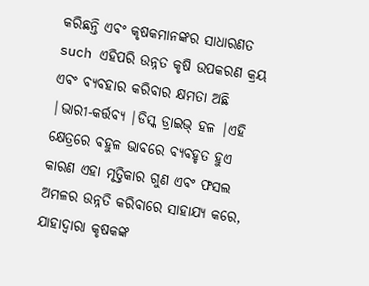କରିଛନ୍ତି ଏବଂ କୃଷକମାନଙ୍କର ସାଧାରଣତ such ଏହିପରି ଉନ୍ନତ କୃଷି ଉପକରଣ କ୍ରୟ ଏବଂ ବ୍ୟବହାର କରିବାର କ୍ଷମତା ଅଛି |ଭାରୀ-କର୍ତ୍ତବ୍ୟ |ଡିସ୍କ ଡ୍ରାଇଭ୍ ହଳ |ଏହି କ୍ଷେତ୍ରରେ ବହୁଳ ଭାବରେ ବ୍ୟବହୃତ ହୁଏ କାରଣ ଏହା ମୃତ୍ତିକାର ଗୁଣ ଏବଂ ଫସଲ ଅମଳର ଉନ୍ନତି କରିବାରେ ସାହାଯ୍ୟ କରେ, ଯାହାଦ୍ୱାରା କୃଷକଙ୍କ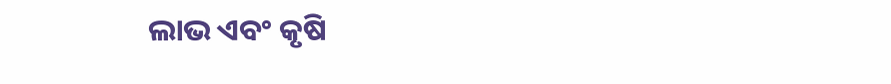ଲାଭ ଏବଂ କୃଷି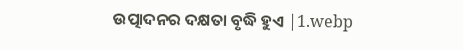ଉତ୍ପାଦନର ଦକ୍ଷତା ବୃଦ୍ଧି ହୁଏ |1.webp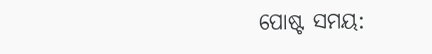ପୋଷ୍ଟ ସମୟ: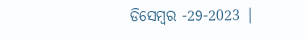ଡିସେମ୍ବର -29-2023 |